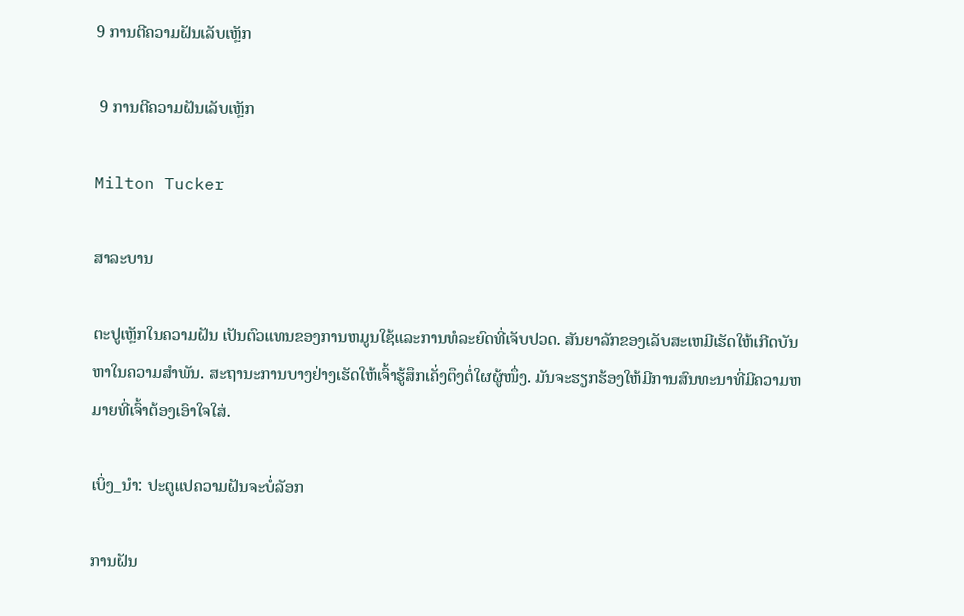9 ການຕີຄວາມຝັນເລັບເຫຼັກ

 9 ການຕີຄວາມຝັນເລັບເຫຼັກ

Milton Tucker

ສາລະບານ

ຕະປູເຫຼັກໃນຄວາມຝັນ ເປັນຕົວແທນຂອງການຫມູນໃຊ້ແລະການທໍລະຍົດທີ່ເຈັບປວດ. ສັນຍາລັກຂອງເລັບສະເຫມີເຮັດໃຫ້ເກີດບັນຫາໃນຄວາມສໍາພັນ. ສະຖານະການບາງຢ່າງເຮັດໃຫ້ເຈົ້າຮູ້ສຶກເຄັ່ງຕຶງຕໍ່ໃຜຜູ້ໜຶ່ງ. ມັນຈະຮຽກຮ້ອງໃຫ້ມີການສົນທະນາທີ່ມີຄວາມຫມາຍທີ່ເຈົ້າຕ້ອງເອົາໃຈໃສ່.

ເບິ່ງ_ນຳ: ປະຕູແປຄວາມຝັນຈະບໍ່ລັອກ

ການຝັນ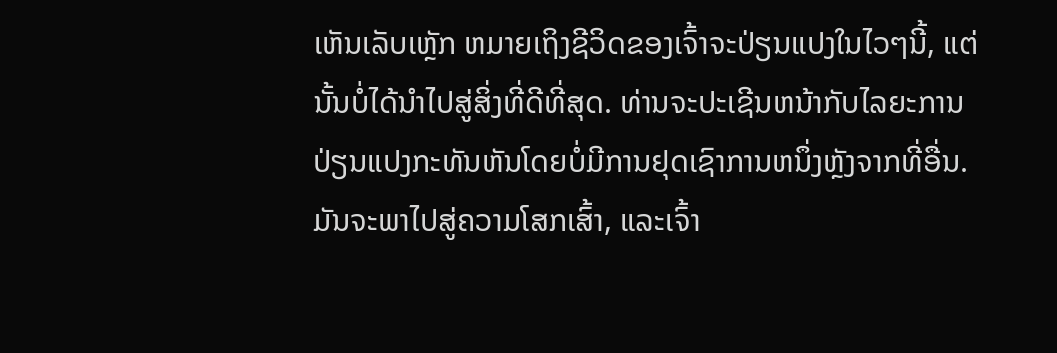ເຫັນເລັບເຫຼັກ ຫມາຍເຖິງຊີວິດຂອງເຈົ້າຈະປ່ຽນແປງໃນໄວໆນີ້, ແຕ່ນັ້ນບໍ່ໄດ້ນໍາໄປສູ່ສິ່ງທີ່ດີທີ່ສຸດ. ທ່ານຈະປະເຊີນຫນ້າກັບໄລຍະການປ່ຽນແປງກະທັນຫັນໂດຍບໍ່ມີການຢຸດເຊົາການຫນຶ່ງຫຼັງຈາກທີ່ອື່ນ. ມັນຈະພາໄປສູ່ຄວາມໂສກເສົ້າ, ແລະເຈົ້າ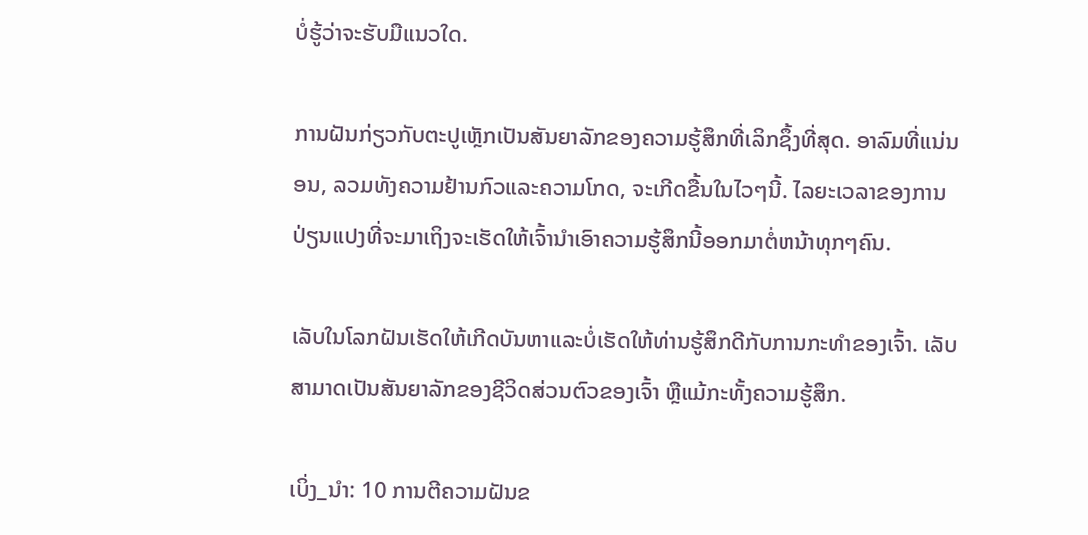ບໍ່ຮູ້ວ່າຈະຮັບມືແນວໃດ.

ການຝັນກ່ຽວກັບຕະປູເຫຼັກເປັນສັນຍາລັກຂອງຄວາມຮູ້ສຶກທີ່ເລິກຊຶ້ງທີ່ສຸດ. ອາລົມທີ່ແນ່ນອນ, ລວມທັງຄວາມຢ້ານກົວແລະຄວາມໂກດ, ຈະເກີດຂື້ນໃນໄວໆນີ້. ໄລຍະເວລາຂອງການປ່ຽນແປງທີ່ຈະມາເຖິງຈະເຮັດໃຫ້ເຈົ້ານໍາເອົາຄວາມຮູ້ສຶກນີ້ອອກມາຕໍ່ຫນ້າທຸກໆຄົນ.

ເລັບໃນໂລກຝັນເຮັດໃຫ້ເກີດບັນຫາແລະບໍ່ເຮັດໃຫ້ທ່ານຮູ້ສຶກດີກັບການກະທໍາຂອງເຈົ້າ. ເລັບສາມາດເປັນສັນຍາລັກຂອງຊີວິດສ່ວນຕົວຂອງເຈົ້າ ຫຼືແມ້ກະທັ້ງຄວາມຮູ້ສຶກ.

ເບິ່ງ_ນຳ: 10 ການຕີຄວາມຝັນຂ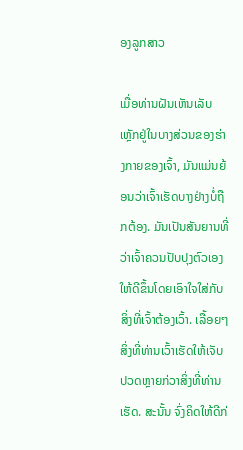ອງລູກສາວ

ເມື່ອທ່ານຝັນເຫັນເລັບເຫຼັກຢູ່ໃນບາງສ່ວນຂອງຮ່າງກາຍຂອງເຈົ້າ, ມັນແມ່ນຍ້ອນວ່າເຈົ້າເຮັດບາງຢ່າງບໍ່ຖືກຕ້ອງ. ມັນເປັນສັນຍານທີ່ວ່າເຈົ້າຄວນປັບປຸງຕົວເອງໃຫ້ດີຂຶ້ນໂດຍເອົາໃຈໃສ່ກັບສິ່ງທີ່ເຈົ້າຕ້ອງເວົ້າ. ເລື້ອຍໆສິ່ງທີ່ທ່ານເວົ້າເຮັດໃຫ້ເຈັບປວດຫຼາຍກ່ວາສິ່ງທີ່ທ່ານເຮັດ. ສະນັ້ນ ຈົ່ງຄິດໃຫ້ດີກ່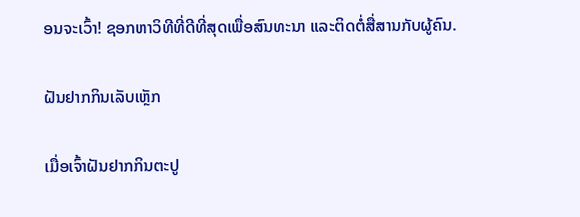ອນຈະເວົ້າ! ຊອກຫາວິທີທີ່ດີທີ່ສຸດເພື່ອສົນທະນາ ແລະຕິດຕໍ່ສື່ສານກັບຜູ້ຄົນ.

ຝັນຢາກກິນເລັບເຫຼັກ

ເມື່ອເຈົ້າຝັນຢາກກິນຕະປູ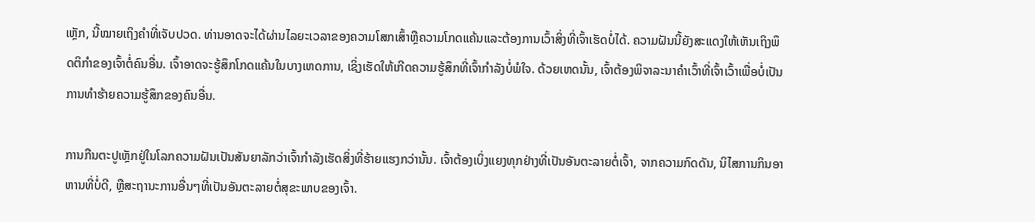ເຫຼັກ, ນີ້ໝາຍເຖິງຄຳທີ່ເຈັບປວດ. ທ່ານອາດຈະໄດ້ຜ່ານໄລຍະເວລາຂອງຄວາມໂສກເສົ້າຫຼືຄວາມໂກດແຄ້ນແລະຕ້ອງການເວົ້າສິ່ງທີ່ເຈົ້າເຮັດບໍ່ໄດ້. ຄວາມຝັນນີ້ຍັງສະແດງໃຫ້ເຫັນເຖິງພຶດຕິກໍາຂອງເຈົ້າຕໍ່ຄົນອື່ນ. ເຈົ້າອາດຈະຮູ້ສຶກໂກດແຄ້ນໃນບາງເຫດການ, ເຊິ່ງເຮັດໃຫ້ເກີດຄວາມຮູ້ສຶກທີ່ເຈົ້າກຳລັງບໍ່ພໍໃຈ. ດ້ວຍເຫດນັ້ນ, ເຈົ້າຕ້ອງພິຈາລະນາຄຳເວົ້າທີ່ເຈົ້າເວົ້າເພື່ອບໍ່ເປັນການທຳຮ້າຍຄວາມຮູ້ສຶກຂອງຄົນອື່ນ.

ການກືນຕະປູເຫຼັກຢູ່ໃນໂລກຄວາມຝັນເປັນສັນຍາລັກວ່າເຈົ້າກຳລັງເຮັດສິ່ງທີ່ຮ້າຍແຮງກວ່ານັ້ນ. ເຈົ້າຕ້ອງເບິ່ງແຍງທຸກຢ່າງທີ່ເປັນອັນຕະລາຍຕໍ່ເຈົ້າ, ຈາກຄວາມກົດດັນ, ນິໄສການກິນອາຫານທີ່ບໍ່ດີ, ຫຼືສະຖານະການອື່ນໆທີ່ເປັນອັນຕະລາຍຕໍ່ສຸຂະພາບຂອງເຈົ້າ.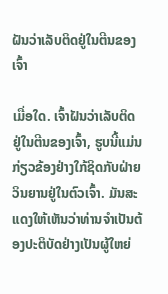ຝັນວ່າເລັບຕິດຢູ່ໃນຕີນຂອງເຈົ້າ

ເມື່ອໃດ. ເຈົ້າຝັນວ່າເລັບຕິດຢູ່ໃນຕີນຂອງເຈົ້າ, ຮູບນີ້ແມ່ນກ່ຽວຂ້ອງຢ່າງໃກ້ຊິດກັບຝ່າຍວິນຍານຢູ່ໃນຕົວເຈົ້າ. ມັນສະແດງໃຫ້ເຫັນວ່າທ່ານຈໍາເປັນຕ້ອງປະຕິບັດຢ່າງເປັນຜູ້ໃຫຍ່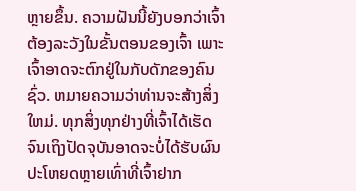ຫຼາຍຂຶ້ນ. ຄວາມຝັນນີ້ຍັງບອກວ່າເຈົ້າຕ້ອງລະວັງໃນຂັ້ນຕອນຂອງເຈົ້າ ເພາະເຈົ້າອາດຈະຕົກຢູ່ໃນກັບດັກຂອງຄົນຊົ່ວ. ຫມາຍຄວາມວ່າທ່ານຈະສ້າງສິ່ງໃຫມ່. ທຸກສິ່ງທຸກຢ່າງທີ່ເຈົ້າໄດ້ເຮັດຈົນເຖິງປັດຈຸບັນອາດຈະບໍ່ໄດ້ຮັບຜົນປະໂຫຍດຫຼາຍເທົ່າທີ່ເຈົ້າຢາກ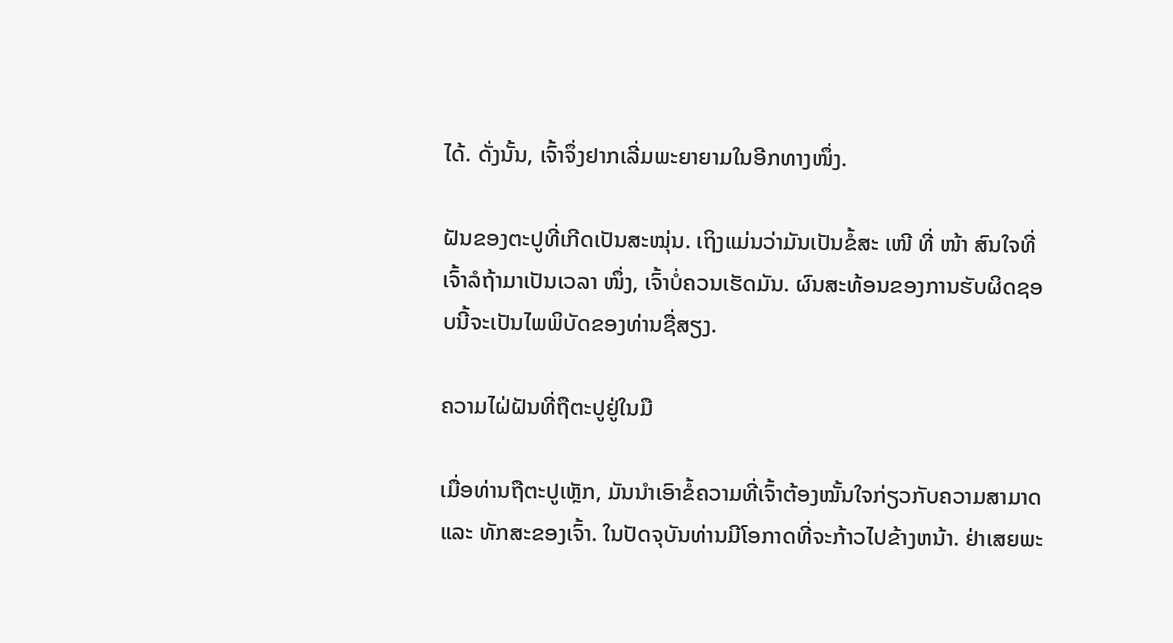ໄດ້. ດັ່ງນັ້ນ, ເຈົ້າຈຶ່ງຢາກເລີ່ມພະຍາຍາມໃນອີກທາງໜຶ່ງ.

ຝັນຂອງຕະປູທີ່ເກີດເປັນສະໝຸ່ນ. ເຖິງແມ່ນວ່າມັນເປັນຂໍ້ສະ ເໜີ ທີ່ ໜ້າ ສົນໃຈທີ່ເຈົ້າລໍຖ້າມາເປັນເວລາ ໜຶ່ງ, ເຈົ້າບໍ່ຄວນເຮັດມັນ. ຜົນສະທ້ອນຂອງການຮັບຜິດຊອບນີ້ຈະເປັນໄພພິບັດຂອງທ່ານຊື່ສຽງ.

ຄວາມໄຝ່ຝັນທີ່ຖືຕະປູຢູ່ໃນມື

ເມື່ອທ່ານຖືຕະປູເຫຼັກ, ມັນນໍາເອົາຂໍ້ຄວາມທີ່ເຈົ້າຕ້ອງໝັ້ນໃຈກ່ຽວກັບຄວາມສາມາດ ແລະ ທັກສະຂອງເຈົ້າ. ໃນປັດຈຸບັນທ່ານມີໂອກາດທີ່ຈະກ້າວໄປຂ້າງຫນ້າ. ຢ່າເສຍພະ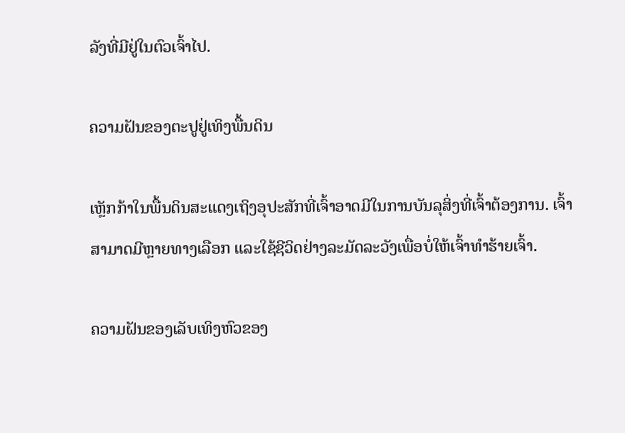ລັງທີ່ມີຢູ່ໃນຕົວເຈົ້າໄປ.

ຄວາມຝັນຂອງຕະປູຢູ່ເທິງພື້ນດິນ

ເຫຼັກກ້າໃນພື້ນດິນສະແດງເຖິງອຸປະສັກທີ່ເຈົ້າອາດມີໃນການບັນລຸສິ່ງທີ່ເຈົ້າຕ້ອງການ. ເຈົ້າສາມາດມີຫຼາຍທາງເລືອກ ແລະໃຊ້ຊີວິດຢ່າງລະມັດລະວັງເພື່ອບໍ່ໃຫ້ເຈົ້າທຳຮ້າຍເຈົ້າ.

ຄວາມຝັນຂອງເລັບເທິງຫົວຂອງ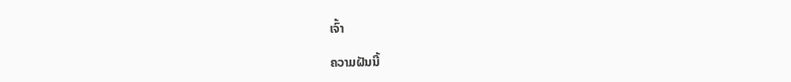ເຈົ້າ

ຄວາມຝັນນີ້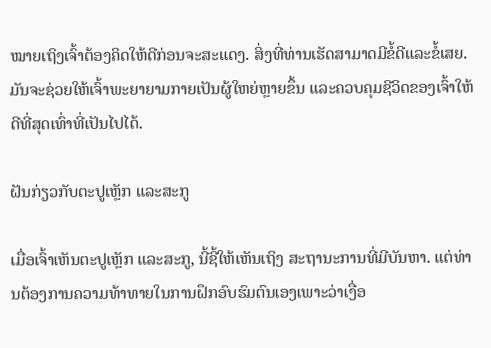ໝາຍເຖິງເຈົ້າຕ້ອງຄິດໃຫ້ດີກ່ອນຈະສະແດງ. ສິ່ງທີ່ທ່ານເຮັດສາມາດມີຂໍ້ດີແລະຂໍ້ເສຍ. ມັນຈະຊ່ວຍໃຫ້ເຈົ້າພະຍາຍາມກາຍເປັນຜູ້ໃຫຍ່ຫຼາຍຂຶ້ນ ແລະຄວບຄຸມຊີວິດຂອງເຈົ້າໃຫ້ດີທີ່ສຸດເທົ່າທີ່ເປັນໄປໄດ້.

ຝັນກ່ຽວກັບຕະປູເຫຼັກ ແລະສະກູ

ເມື່ອເຈົ້າເຫັນຕະປູເຫຼັກ ແລະສະກູ, ນີ້ຊີ້ໃຫ້ເຫັນເຖິງ ສະຖານະການທີ່ມີບັນຫາ. ແຕ່ທ່ານຕ້ອງການຄວາມທ້າທາຍໃນການຝຶກອົບຮົມຕົນເອງເພາະວ່າເງື່ອ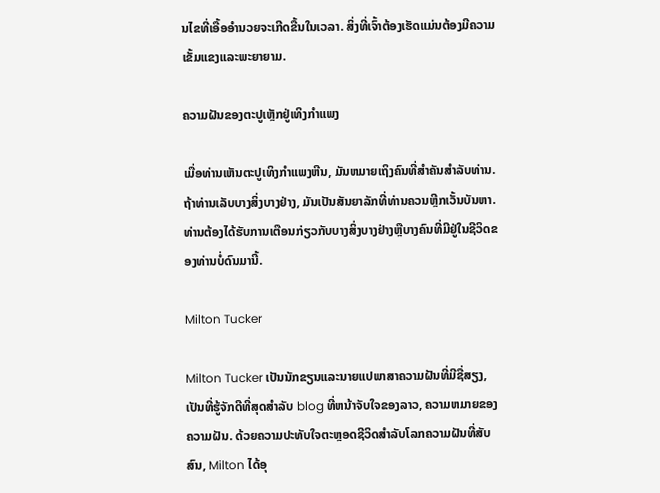ນໄຂທີ່ເອື້ອອໍານວຍຈະເກີດຂື້ນໃນເວລາ. ສິ່ງທີ່ເຈົ້າຕ້ອງເຮັດແມ່ນຕ້ອງມີຄວາມເຂັ້ມແຂງແລະພະຍາຍາມ.

ຄວາມຝັນຂອງຕະປູເຫຼັກຢູ່ເທິງກໍາແພງ

ເມື່ອທ່ານເຫັນຕະປູເທິງກໍາແພງຫີນ, ມັນຫມາຍເຖິງຄົນທີ່ສໍາຄັນສໍາລັບທ່ານ. ຖ້າທ່ານເລັບບາງສິ່ງບາງຢ່າງ, ມັນເປັນສັນຍາລັກທີ່ທ່ານຄວນຫຼີກເວັ້ນບັນຫາ. ທ່ານຕ້ອງໄດ້ຮັບການເຕືອນກ່ຽວກັບບາງສິ່ງບາງຢ່າງຫຼືບາງຄົນທີ່ມີຢູ່ໃນຊີວິດຂອງທ່ານບໍ່ດົນມານີ້.

Milton Tucker

Milton Tucker ເປັນນັກຂຽນແລະນາຍແປພາສາຄວາມຝັນທີ່ມີຊື່ສຽງ, ເປັນທີ່ຮູ້ຈັກດີທີ່ສຸດສໍາລັບ blog ທີ່ຫນ້າຈັບໃຈຂອງລາວ, ຄວາມຫມາຍຂອງຄວາມຝັນ. ດ້ວຍຄວາມປະທັບໃຈຕະຫຼອດຊີວິດສໍາລັບໂລກຄວາມຝັນທີ່ສັບສົນ, Milton ໄດ້ອຸ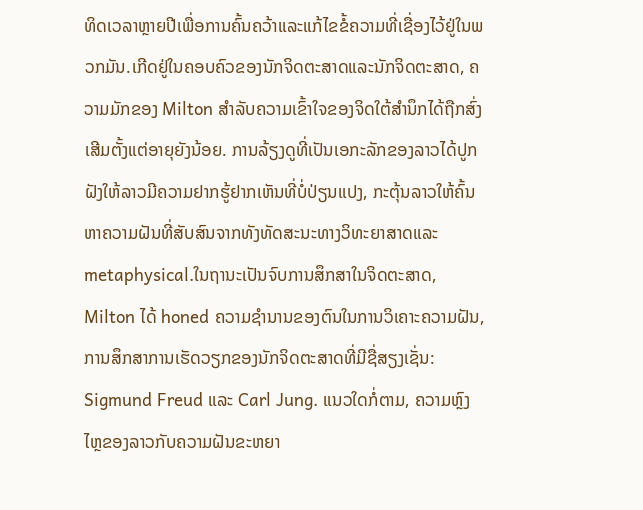ທິດເວລາຫຼາຍປີເພື່ອການຄົ້ນຄວ້າແລະແກ້ໄຂຂໍ້ຄວາມທີ່ເຊື່ອງໄວ້ຢູ່ໃນພວກມັນ.ເກີດຢູ່ໃນຄອບຄົວຂອງນັກຈິດຕະສາດແລະນັກຈິດຕະສາດ, ຄວາມມັກຂອງ Milton ສໍາລັບຄວາມເຂົ້າໃຈຂອງຈິດໃຕ້ສໍານຶກໄດ້ຖືກສົ່ງເສີມຕັ້ງແຕ່ອາຍຸຍັງນ້ອຍ. ການລ້ຽງດູທີ່ເປັນເອກະລັກຂອງລາວໄດ້ປູກຝັງໃຫ້ລາວມີຄວາມຢາກຮູ້ຢາກເຫັນທີ່ບໍ່ປ່ຽນແປງ, ກະຕຸ້ນລາວໃຫ້ຄົ້ນຫາຄວາມຝັນທີ່ສັບສົນຈາກທັງທັດສະນະທາງວິທະຍາສາດແລະ metaphysical.ໃນຖານະເປັນຈົບການສຶກສາໃນຈິດຕະສາດ, Milton ໄດ້ honed ຄວາມຊໍານານຂອງຕົນໃນການວິເຄາະຄວາມຝັນ, ການສຶກສາການເຮັດວຽກຂອງນັກຈິດຕະສາດທີ່ມີຊື່ສຽງເຊັ່ນ: Sigmund Freud ແລະ Carl Jung. ແນວໃດກໍ່ຕາມ, ຄວາມຫຼົງໄຫຼຂອງລາວກັບຄວາມຝັນຂະຫຍາ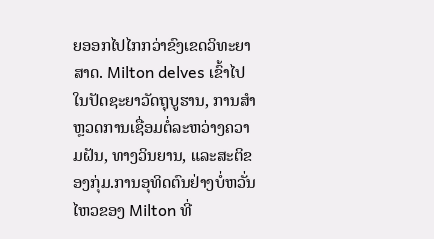ຍອອກໄປໄກກວ່າຂົງເຂດວິທະຍາສາດ. Milton delves ເຂົ້າໄປໃນປັດຊະຍາວັດຖຸບູຮານ, ການສໍາຫຼວດການເຊື່ອມຕໍ່ລະຫວ່າງຄວາມຝັນ, ທາງວິນຍານ, ແລະສະຕິຂອງກຸ່ມ.ການອຸທິດຕົນຢ່າງບໍ່ຫວັ່ນໄຫວຂອງ Milton ທີ່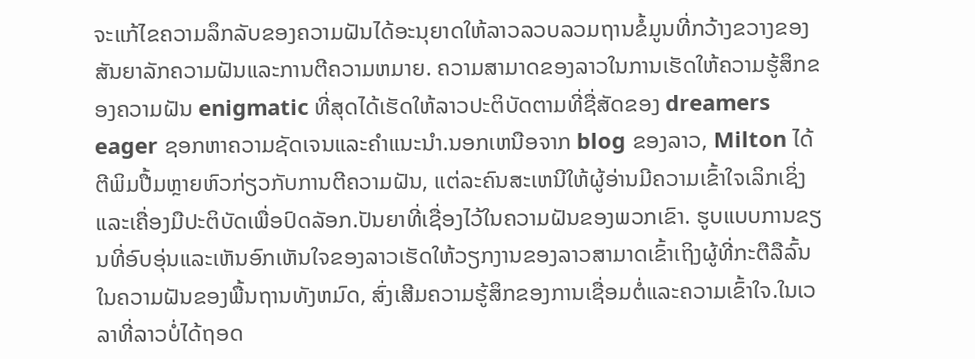ຈະແກ້ໄຂຄວາມລຶກລັບຂອງຄວາມຝັນໄດ້ອະນຸຍາດໃຫ້ລາວລວບລວມຖານຂໍ້ມູນທີ່ກວ້າງຂວາງຂອງສັນຍາລັກຄວາມຝັນແລະການຕີຄວາມຫມາຍ. ຄວາມສາມາດຂອງລາວໃນການເຮັດໃຫ້ຄວາມຮູ້ສຶກຂອງຄວາມຝັນ enigmatic ທີ່ສຸດໄດ້ເຮັດໃຫ້ລາວປະຕິບັດຕາມທີ່ຊື່ສັດຂອງ dreamers eager ຊອກຫາຄວາມຊັດເຈນແລະຄໍາແນະນໍາ.ນອກເຫນືອຈາກ blog ຂອງລາວ, Milton ໄດ້ຕີພິມປື້ມຫຼາຍຫົວກ່ຽວກັບການຕີຄວາມຝັນ, ແຕ່ລະຄົນສະເຫນີໃຫ້ຜູ້ອ່ານມີຄວາມເຂົ້າໃຈເລິກເຊິ່ງແລະເຄື່ອງມືປະຕິບັດເພື່ອປົດລັອກ.ປັນຍາທີ່ເຊື່ອງໄວ້ໃນຄວາມຝັນຂອງພວກເຂົາ. ຮູບແບບການຂຽນທີ່ອົບອຸ່ນແລະເຫັນອົກເຫັນໃຈຂອງລາວເຮັດໃຫ້ວຽກງານຂອງລາວສາມາດເຂົ້າເຖິງຜູ້ທີ່ກະຕືລືລົ້ນໃນຄວາມຝັນຂອງພື້ນຖານທັງຫມົດ, ສົ່ງເສີມຄວາມຮູ້ສຶກຂອງການເຊື່ອມຕໍ່ແລະຄວາມເຂົ້າໃຈ.ໃນເວລາທີ່ລາວບໍ່ໄດ້ຖອດ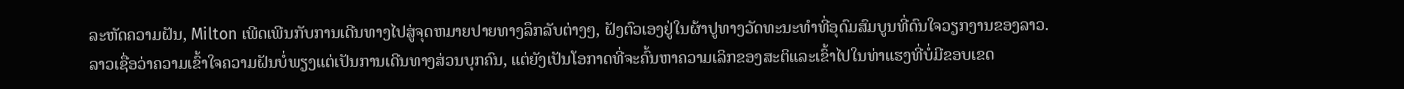ລະຫັດຄວາມຝັນ, Milton ເພີດເພີນກັບການເດີນທາງໄປສູ່ຈຸດຫມາຍປາຍທາງລຶກລັບຕ່າງໆ, ຝັງຕົວເອງຢູ່ໃນຜ້າປູທາງວັດທະນະທໍາທີ່ອຸດົມສົມບູນທີ່ດົນໃຈວຽກງານຂອງລາວ. ລາວເຊື່ອວ່າຄວາມເຂົ້າໃຈຄວາມຝັນບໍ່ພຽງແຕ່ເປັນການເດີນທາງສ່ວນບຸກຄົນ, ແຕ່ຍັງເປັນໂອກາດທີ່ຈະຄົ້ນຫາຄວາມເລິກຂອງສະຕິແລະເຂົ້າໄປໃນທ່າແຮງທີ່ບໍ່ມີຂອບເຂດ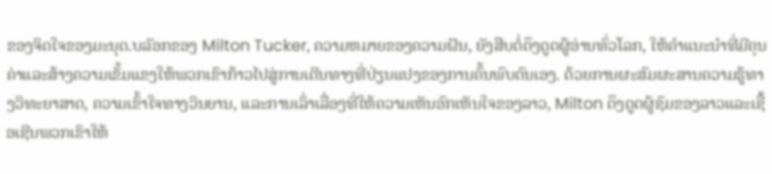ຂອງຈິດໃຈຂອງມະນຸດ.ບລັອກຂອງ Milton Tucker, ຄວາມຫມາຍຂອງຄວາມຝັນ, ຍັງສືບຕໍ່ດຶງດູດຜູ້ອ່ານທົ່ວໂລກ, ໃຫ້ຄໍາແນະນໍາທີ່ມີຄຸນຄ່າແລະສ້າງຄວາມເຂັ້ມແຂງໃຫ້ພວກເຂົາກ້າວໄປສູ່ການເດີນທາງທີ່ປ່ຽນແປງຂອງການຄົ້ນພົບຕົນເອງ. ດ້ວຍການຜະສົມຜະສານຄວາມຮູ້ທາງວິທະຍາສາດ, ຄວາມເຂົ້າໃຈທາງວິນຍານ, ແລະການເລົ່າເລື່ອງທີ່ໃຫ້ຄວາມເຫັນອົກເຫັນໃຈຂອງລາວ, Milton ດຶງດູດຜູ້ຊົມຂອງລາວແລະເຊື້ອເຊີນພວກເຂົາໃຫ້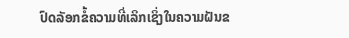ປົດລັອກຂໍ້ຄວາມທີ່ເລິກເຊິ່ງໃນຄວາມຝັນຂ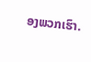ອງພວກເຮົາ.